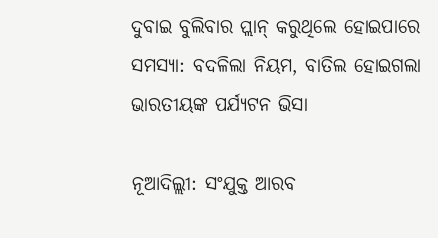ଦୁବାଇ ବୁଲିବାର ପ୍ଲାନ୍ କରୁଥିଲେ ହୋଇପାରେ ସମସ୍ୟା: ବଦଳିଲା ନିୟମ, ବାତିଲ ହୋଇଗଲା ଭାରତୀୟଙ୍କ ପର୍ଯ୍ୟଟନ ଭିସା

ନୂଆଦିଲ୍ଲୀ: ସଂଯୁକ୍ତ ଆରବ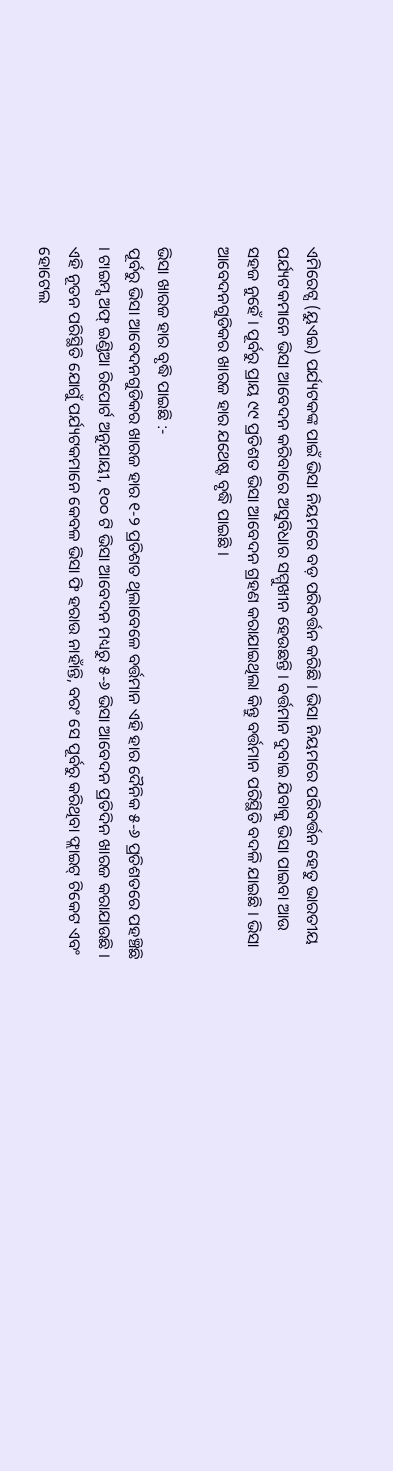ଏମିରେଟ୍ସ (ୟୁଏଇ) ପର୍ଯ୍ୟଟକଙ୍କ ପାଇଁ ଭିସା ନିୟମରେ ବଡ଼ ପରିବର୍ତ୍ତନ କରିଛି । ଭିସା ନିୟମରେ ପରିବର୍ତ୍ତନ ହେତୁ ଭାରତୀୟ ପର୍ଯ୍ୟଟକମାନେ ଭିସା ଆବେଦନ କରିବାରେ ଅସୁବିଧାର ସମ୍ମୁଖୀନ ହେଉଛନ୍ତି । ବର୍ତ୍ତମାନ ଦୁବାଇ ଯିବାକୁ ଭିସା ପାଇବା ଆଉ ସହଜ ନୁହେଁ । ପୂର୍ବରୁ ପ୍ରାୟ ୯୯ ପ୍ରତିଶତ ଭିସା ଆବେଦନ ଗ୍ରହଣ କରାଯାଇଥିଲା କିନ୍ତୁ ବର୍ତ୍ତମାନ ପରିସ୍ଥିତି ବଦଳି ଯାଇଛି । ଭିସା ଆବେଦନଗୁଡିକର ଖାରଜ ହାର ଯଥେଷ୍ଟ ବୃଦ୍ଧି ପାଇଛି ।

ଭିସା ଖାରଜ ହାର ବୃଦ୍ଧି ପାଇଛି :-
ପୂର୍ବରୁ ଭିସା ଆବେଦନଗୁଡିକର ଖାରଜ ହାର ୧-୨ ପ୍ରତିଶତ ଥିଲାବେଳେ ବର୍ତ୍ତମାନ ଏହି ହାର ଦୈନିକ ୫-୬ ପ୍ରତିଶତରେ ପହଞ୍ଚିଛି । ଟାଇମ୍ସ ଅଫ୍ ଇଣ୍ଡିଆ ରିପୋର୍ଟ ଅନୁଯାୟୀ, ୧୦୦ ଟି ଭିସା ଆବେଦନ ମଧ୍ୟରୁ ୫-୬ ଭିସା ଆବେଦନ ପ୍ରତିଦିନ ଖାରଜ କରାଯାଉଛି । ଏହି ନୂତନ ପରିସ୍ଥିତି ଯୋଗୁଁ ପର୍ଯ୍ୟଟକମାନେ କେବଳ ଭିସା ଫି ହରାଉ ନାହାଁନ୍ତି, ବରଂ ସେ ପୂର୍ବରୁ କରିଥିବା ଫ୍ଲାଇଟ୍ ଟିକେଟ ଏବଂ ହୋଟେଲ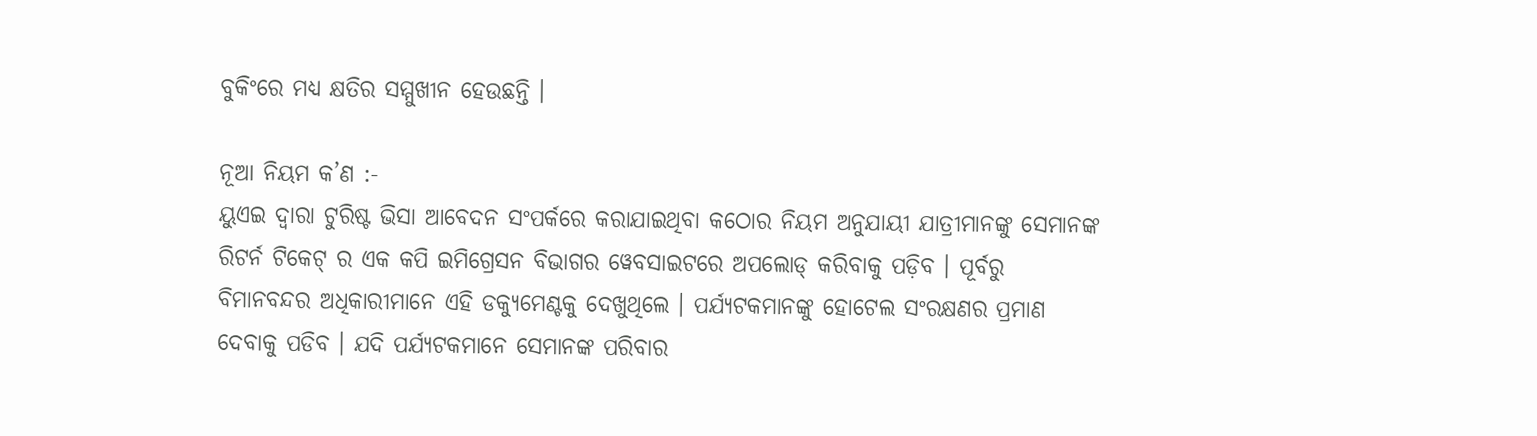ବୁକିଂରେ ମଧ୍ୟ କ୍ଷତିର ସମ୍ମୁଖୀନ ହେଉଛନ୍ତି ।

ନୂଆ ନିୟମ କ’ଣ :-
ୟୁଏଇ ଦ୍ୱାରା ଟୁରିଷ୍ଟ ଭିସା ଆବେଦନ ସଂପର୍କରେ କରାଯାଇଥିବା କଠୋର ନିୟମ ଅନୁଯାୟୀ ଯାତ୍ରୀମାନଙ୍କୁ ସେମାନଙ୍କ ରିଟର୍ନ ଟିକେଟ୍ ର ଏକ କପି ଇମିଗ୍ରେସନ ବିଭାଗର ୱେବସାଇଟରେ ଅପଲୋଡ୍ କରିବାକୁ ପଡ଼ିବ । ପୂର୍ବରୁ ବିମାନବନ୍ଦର ଅଧିକାରୀମାନେ ଏହି ଡକ୍ୟୁମେଣ୍ଟକୁ ଦେଖୁଥିଲେ । ପର୍ଯ୍ୟଟକମାନଙ୍କୁ ହୋଟେଲ ସଂରକ୍ଷଣର ପ୍ରମାଣ ଦେବାକୁ ପଡିବ । ଯଦି ପର୍ଯ୍ୟଟକମାନେ ସେମାନଙ୍କ ପରିବାର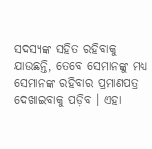ସଦସ୍ୟଙ୍କ ସହିତ ରହିବାକୁ ଯାଉଛନ୍ତି, ତେବେ ସେମାନଙ୍କୁ ମଧ୍ୟ ସେମାନଙ୍କ ରହିବାର ପ୍ରମାଣପତ୍ର ଦେଖାଇବାକୁ ପଡ଼ିବ । ଏହା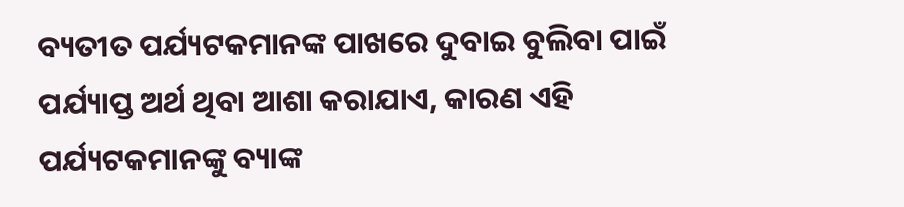ବ୍ୟତୀତ ପର୍ଯ୍ୟଟକମାନଙ୍କ ପାଖରେ ଦୁବାଇ ବୁଲିବା ପାଇଁ ପର୍ଯ୍ୟାପ୍ତ ଅର୍ଥ ଥିବା ଆଶା କରାଯାଏ, କାରଣ ଏହି ପର୍ଯ୍ୟଟକମାନଙ୍କୁ ବ୍ୟାଙ୍କ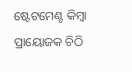ଷ୍ଟେଟମେଣ୍ଟ କିମ୍ବା ପ୍ରାୟୋଜକ ଚିଠି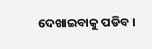ଦେଖାଇବାକୁ ପଡିବ ।